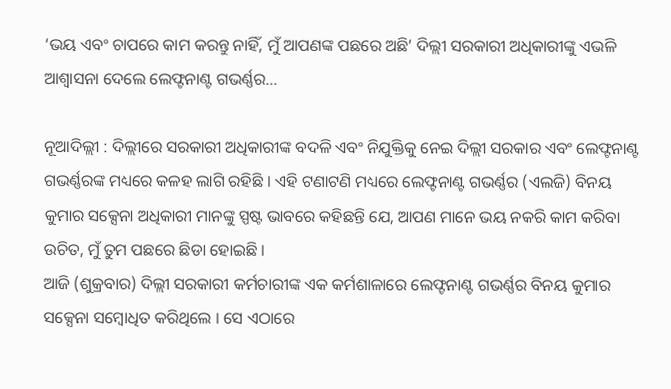‘ଭୟ ଏବଂ ଚାପରେ କାମ କରନ୍ତୁ ନାହିଁ, ମୁଁ ଆପଣଙ୍କ ପଛରେ ଅଛି’ ଦିଲ୍ଲୀ ସରକାରୀ ଅଧିକାରୀଙ୍କୁ ଏଭଳି ଆଶ୍ବାସନା ଦେଲେ ଲେଫ୍ଟନାଣ୍ଟ ଗଭର୍ଣ୍ଣର…

ନୂଆଦିଲ୍ଲୀ : ଦିଲ୍ଲୀରେ ସରକାରୀ ଅଧିକାରୀଙ୍କ ବଦଳି ଏବଂ ନିଯୁକ୍ତିକୁ ନେଇ ଦିଲ୍ଲୀ ସରକାର ଏବଂ ଲେଫ୍ଟନାଣ୍ଟ ଗଭର୍ଣ୍ଣରଙ୍କ ମଧ୍ୟରେ କଳହ ଲାଗି ରହିଛି । ଏହି ଟଣାଟଣି ମଧ୍ୟରେ ଲେଫ୍ଟନାଣ୍ଟ ଗଭର୍ଣ୍ଣର (ଏଲଜି) ବିନୟ କୁମାର ସକ୍ସେନା ଅଧିକାରୀ ମାନଙ୍କୁ ସ୍ପଷ୍ଟ ଭାବରେ କହିଛନ୍ତି ଯେ, ଆପଣ ମାନେ ଭୟ ନକରି କାମ କରିବା ଉଚିତ, ମୁଁ ତୁମ ପଛରେ ଛିଡା ହୋଇଛି ।
ଆଜି (ଶୁକ୍ରବାର) ଦିଲ୍ଲୀ ସରକାରୀ କର୍ମଚାରୀଙ୍କ ଏକ କର୍ମଶାଳାରେ ଲେଫ୍ଟନାଣ୍ଟ ଗଭର୍ଣ୍ଣର ବିନୟ କୁମାର ସକ୍ସେନା ସମ୍ବୋଧିତ କରିଥିଲେ । ସେ ଏଠାରେ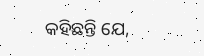କହିଛନ୍ତି ଯେ,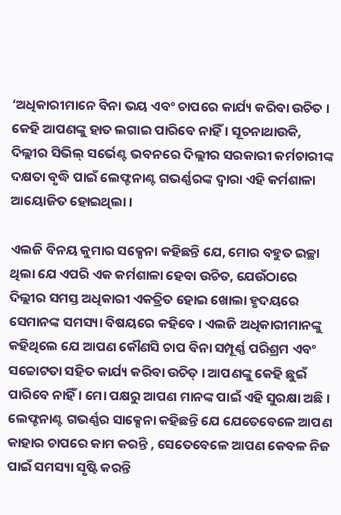‘ଅଧିକାରୀମାନେ ବିନା ଭୟ ଏବଂ ଚାପରେ କାର୍ଯ୍ୟ କରିବା ଉଚିତ । କେହି ଆପଣଙ୍କୁ ହାତ ଲଗାଇ ପାରିବେ ନାହିଁ । ସୂଚନାଥାଉକି, ଦିଲ୍ଲୀର ସିଭିଲ୍ ସର୍ଭେଣ୍ଟ ଭବନରେ ଦିଲ୍ଲୀର ସରକାରୀ କର୍ମଚାରୀଙ୍କ ଦକ୍ଷତା ବୃଦ୍ଧି ପାଇଁ ଲେଫ୍ଟନାଣ୍ଟ ଗଭର୍ଣ୍ଣରଙ୍କ ଦ୍ୱାରା ଏହି କର୍ମଶାଳା ଆୟୋଜିତ ହୋଇଥିଲା ।

ଏଲଜି ବିନୟ କୁମାର ସକ୍ସେନା କହିଛନ୍ତି ଯେ, ମୋର ବହୁତ ଇଚ୍ଛା ଥିଲା ଯେ ଏପରି ଏକ କର୍ମଶାଳା ହେବା ଉଚିତ, ଯେଉଁଠାରେ ଦିଲ୍ଲୀର ସମସ୍ତ ଅଧିକାରୀ ଏକତ୍ରିତ ହୋଇ ଖୋଲା ହୃଦୟରେ ସେମାନଙ୍କ ସମସ୍ୟା ବିଷୟରେ କହିବେ । ଏଲଜି ଅଧିକାରୀମାନଙ୍କୁ କହିଥିଲେ ଯେ ଆପଣ କୌଣସି ଚାପ ବିନା ସମ୍ପୂର୍ଣ୍ଣ ପରିଶ୍ରମ ଏବଂ ସଚ୍ଚୋଟତା ସହିତ କାର୍ଯ୍ୟ କରିବା ଉଚିତ୍ । ଆପଣଙ୍କୁ କେହି ଛୁଇଁ ପାରିବେ ନାହିଁ । ମୋ ପକ୍ଷରୁ ଆପଣ ମାନଙ୍କ ପାଇଁ ଏହି ସୁରକ୍ଷା ଅଛି ।
ଲେଫ୍ଟନାଣ୍ଟ ଗଭର୍ଣ୍ଣର ସାକ୍ସେନା କହିଛନ୍ତି ଯେ ଯେତେବେଳେ ଆପଣ କାହାର ଚାପରେ କାମ କରନ୍ତି , ସେତେବେଳେ ଆପଣ କେବଳ ନିଜ ପାଇଁ ସମସ୍ୟା ସୃଷ୍ଟି କରନ୍ତି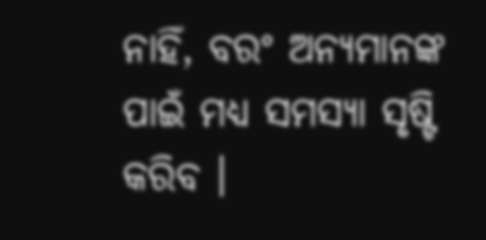ନାହିଁ, ବରଂ ଅନ୍ୟମାନଙ୍କ ପାଇଁ ମଧ୍ୟ ସମସ୍ୟା ସୃଷ୍ଟି କରିବ ।